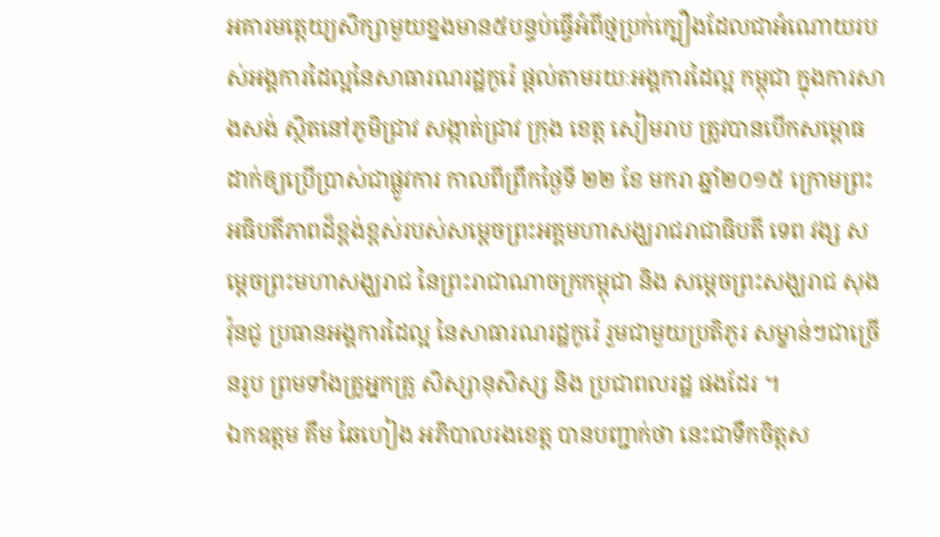អគារមតេ្តយ្យសិក្សាមួយខ្នងមាន៥បន្ទប់ធ្វើអំពីថ្មប្រក់ក្បឿងដែលជាអំណោយរបស់អង្គការដៃល្អនៃសាធារណរដ្ឋកូរ៉េ ផ្តល់តាមរយៈអង្គការដៃល្អ កម្ពុជា ក្នុងការសាងសង់ ស្ថិតនៅភូមិជ្រាវ សង្កាត់ជ្រាវ ក្រុង ខេត្ត សៀមរាប ត្រូវបានបើកសម្ពោធដាក់ឲ្យប្រើប្រាស់ជាផ្លូវការ កាលពីព្រឹកថ្ងៃទី ២២ ខែ មករា ឆ្នាំ២០១៥ ក្រោមព្រះអធិបតីភាពដ៏ខ្ពង់ខ្ពស់របស់សម្តេចព្រះអគ្គមហាសង្ឃរាជរាជាធិបតី ទេព វង្ស សម្តេចព្រះមហាសង្ឃរាជ នៃព្រះរាជាណាចក្រកម្ពុជា និង សម្តេចព្រះសង្ឃរាជ សុង វ៉ុនជូ ប្រធានអង្គការដៃល្អ នៃសាធារណរដ្ឋកូរ៉េ រួមជាមួយប្រតិភូរ សម្ខាន់ៗជាច្រើនរូប ព្រមទាំងគ្រូអ្នកគ្រូ សិស្សានុសិស្ស និង ប្រជាពលរដ្ឋ ផងដែរ ។
ឯកឧត្តម គឹម ឆៃហៀង អភិបាលរងខេត្ត បានបញ្ជាក់ថា នេះជាទឹកចិត្តស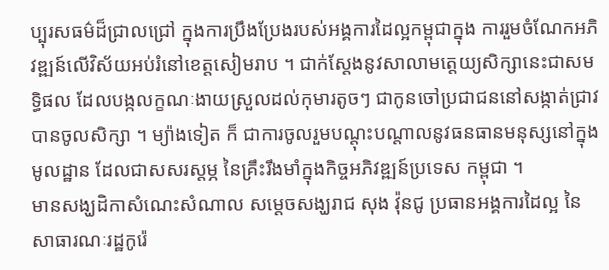ប្បុរសធម៌ដ៏ជ្រាលជ្រៅ ក្នុងការប្រឹងប្រែងរបស់អង្គការដៃល្អកម្ពុជាក្នុង ការរួមចំណែកអភិវឌ្ឍន៍លើវិស័យអប់រំនៅខេត្តសៀមរាប ។ ជាក់ស្តែងនូវសាលាមត្តេយ្យសិក្សានេះជាសមទ្ធិផល ដែលបង្កលក្ខណៈងាយស្រួលដល់កុមារតូចៗ ជាកូនចៅប្រជាជននៅសង្កាត់ជ្រាវ បានចូលសិក្សា ។ ម្យ៉ាងទៀត ក៏ ជាការចូលរួមបណ្តុះបណ្តាលនូវធនធានមនុស្សនៅក្នុងមូលដ្ឋាន ដែលជាសសរស្តម្ភ នៃគ្រឹះរឹងមាំក្នុងកិច្ចអភិវឌ្ឍន៍ប្រទេស កម្ពុជា ។
មានសង្ឃដិកាសំណេះសំណាល សម្តេចសង្ឃរាជ សុង វ៉ុនជូ ប្រធានអង្គការដៃល្អ នៃសាធារណៈរដ្ឋកូរ៉េ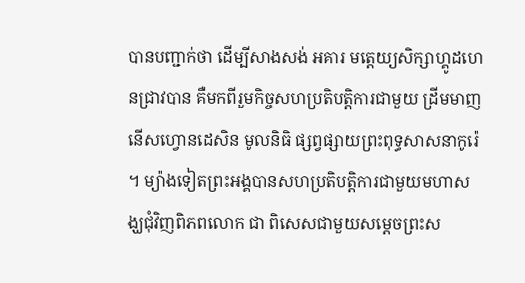បានបញ្ជាក់ថា ដើម្បីសាងសង់ អគារ មត្តេយ្យសិក្សាហ្គូដហេនជ្រាវបាន គឺមកពីរួមកិច្ចសហប្រតិបត្តិការជាមួយ ដ្រីមមាញនើសហ្វោនដេសិន មូលនិធិ ផ្សព្វផ្សាយព្រះពុទ្ធសាសនាកូរ៉េ ។ ម្យ៉ាងទៀតព្រះអង្គបានសហប្រតិបតិ្តការជាមួយមហាសង្ឃជុំវិញពិភពលោក ជា ពិសេសជាមួយសម្តេចព្រះស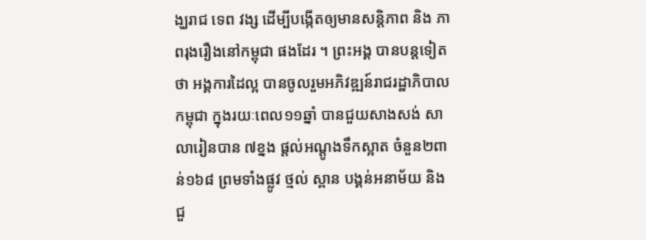ង្ឃរាជ ទេព វង្ស ដើម្បីបង្កើតឲ្យមានសន្តិភាព និង ភាពរុងរឿងនៅកម្ពុជា ផងដែរ ។ ព្រះអង្គ បានបន្តទៀតថា អង្គការដៃល្អ បានចូលរួមអភិវឌ្ឍន៍រាជរដ្ឋាភិបាលកម្ពុជា ក្នុងរយៈពេល១១ឆ្នាំ បានជួយសាងសង់ សាលារៀនបាន ៧ខ្នង ផ្តល់អណ្តូងទឹកស្អាត ចំនួន២ពាន់១៦៨ ព្រមទាំងផ្លូវ ថ្មល់ ស្ពាន បង្គន់អនាម័យ និង ជួ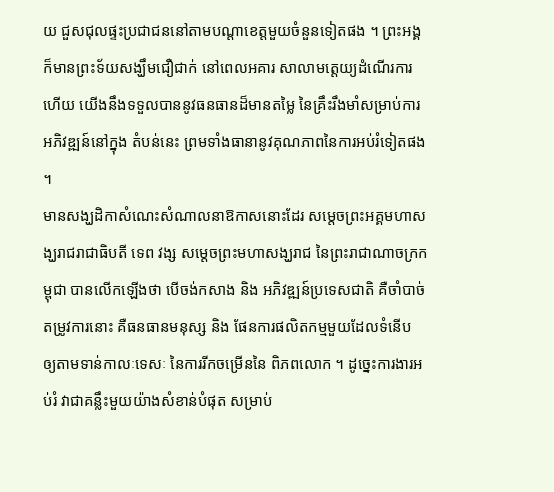យ ជួសជុលផ្ទះប្រជាជននៅតាមបណ្តាខេត្តមួយចំនួនទៀតផង ។ ព្រះអង្គក៏មានព្រះទ័យសង្ឃឹមជឿជាក់ នៅពេលអគារ សាលាមត្តេយ្យដំណើរការហើយ យើងនឹងទទួលបាននូវធនធានដ៏មានតម្លៃ នៃគ្រឹះរឹងមាំសម្រាប់ការអភិវឌ្ឍន៍នៅក្នុង តំបន់នេះ ព្រមទាំងធានានូវគុណភាពនៃការអប់រំទៀតផង ។
មានសង្ឃដិកាសំណេះសំណាលនាឱកាសនោះដែរ សម្តេចព្រះអគ្គមហាសង្ឃរាជរាជាធិបតី ទេព វង្ស សម្តេចព្រះមហាសង្ឃរាជ នៃព្រះរាជាណាចក្រកម្ពុជា បានលើកឡើងថា បើចង់កសាង និង អភិវឌ្ឍន៍ប្រទេសជាតិ គឺចាំបាច់ តម្រូវការនោះ គឺធនធានមនុស្ស និង ផែនការផលិតកម្មមួយដែលទំនើប ឲ្យតាមទាន់កាលៈទេសៈ នៃការរីកចម្រើននៃ ពិភពលោក ។ ដូច្នេះការងារអប់រំ វាជាគន្លឹះមួយយ៉ាងសំខាន់បំផុត សម្រាប់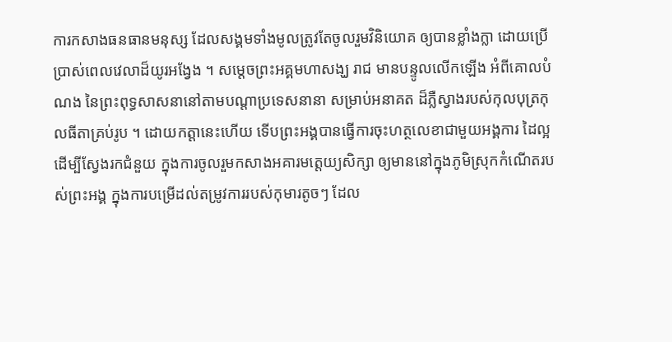ការកសាងធនធានមនុស្ស ដែលសង្គមទាំងមូលត្រូវតែចូលរួមវិនិយោគ ឲ្យបានខ្លាំងក្លា ដោយប្រើប្រាស់ពេលវេលាដ៏យូរអង្វែង ។ សម្តេចព្រះអគ្គមហាសង្ឃ រាជ មានបន្ទូលលើកឡើង អំពីគោលបំណង នៃព្រះពុទ្ធសាសនានៅតាមបណ្តាប្រទេសនានា សម្រាប់អនាគត ដ៏ភ្លឺស្វាងរបស់កុលបុត្រកុលធីតាគ្រប់រូប ។ ដោយកត្តានេះហើយ ទើបព្រះអង្គបានធ្វើការចុះហត្ថលេខាជាមួយអង្គការ ដៃល្អ ដើម្បីស្វែងរកជំនួយ ក្នុងការចូលរួមកសាងអគារមត្តេយ្យសិក្សា ឲ្យមាននៅក្នុងភូមិស្រុកកំណើតរបស់ព្រះអង្គ ក្នុងការបម្រើដល់តម្រូវការរបស់កុមារតូចៗ ដែល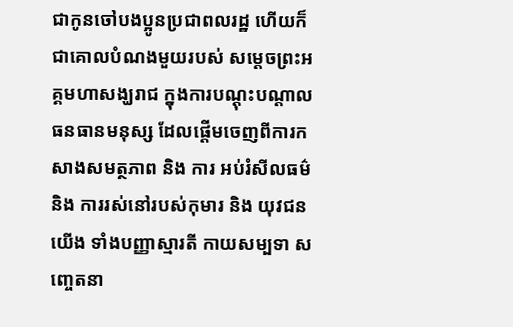ជាកូនចៅបងប្អូនប្រជាពលរដ្ឋ ហើយក៏ជាគោលបំណងមួយរបស់ សម្តេចព្រះអគ្គមហាសង្ឃរាជ ក្នុងការបណ្តុះបណ្តាលធនធានមនុស្ស ដែលផ្តើមចេញពីការកសាងសមត្ថភាព និង ការ អប់រំសីលធម៌ និង ការរស់នៅរបស់កុមារ និង យុវជនយើង ទាំងបញ្ញាស្មារតី កាយសម្បទា សញ្ចេតនា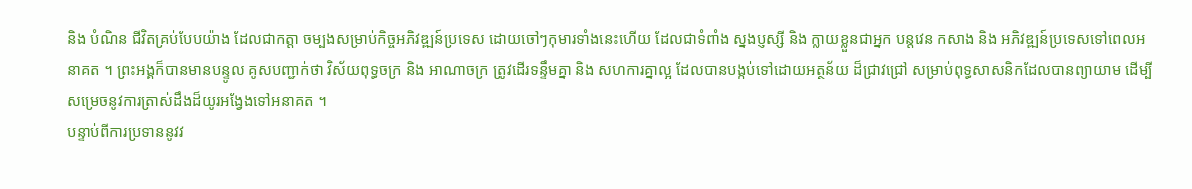និង បំណិន ជីវិតគ្រប់បែបយ៉ាង ដែលជាកត្តា ចម្បងសម្រាប់កិច្ចអភិវឌ្ឍន៍ប្រទេស ដោយចៅៗកុមារទាំងនេះហើយ ដែលជាទំពាំង ស្នងប្ញស្សី និង ក្លាយខ្លួនជាអ្នក បន្តវេន កសាង និង អភិវឌ្ឍន៍ប្រទេសទៅពេលអនាគត ។ ព្រះអង្គក៏បានមានបន្ទូល គូសបញ្ជាក់ថា វិស័យពុទ្ធចក្រ និង អាណាចក្រ ត្រូវដើរទន្ទឹមគ្នា និង សហការគ្នាល្អ ដែលបានបង្កប់ទៅដោយអត្ថន័យ ដ៏ជ្រាវជ្រៅ សម្រាប់ពុទ្ធសាសនិកដែលបានព្យាយាម ដើម្បីសម្រេចនូវការត្រាស់ដឹងដ៏យូរអង្វែងទៅអនាគត ។
បន្ទាប់ពីការប្រទាននូវវ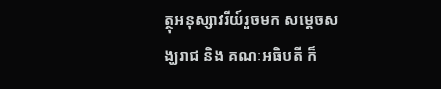ត្ថុអនុស្សាវរីយ៍រួចមក សម្តេចសង្ឃរាជ និង គណៈអធិបតី ក៏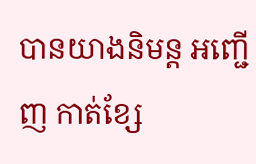បានយាងនិមន្ត អញ្ជើញ កាត់ខ្សែ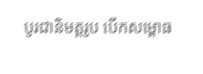បូរជានិមត្តរូប បើកសម្ពោធ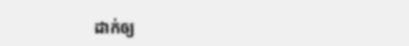ដាក់ឲ្យ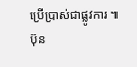ប្រើប្រាស់ជាផ្លូវការ ៕
ប៊ុន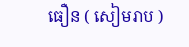ធឿន ( សៀមរាប )